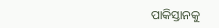ପାକିସ୍ତାନକୁ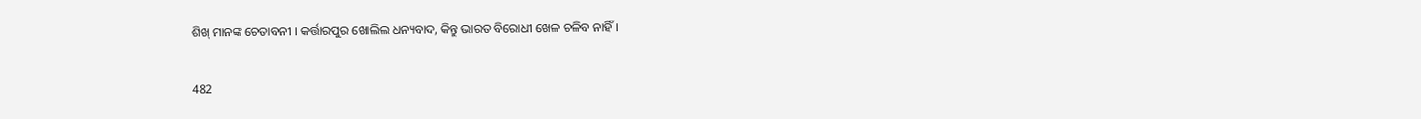ଶିଖ୍ ମାନଙ୍କ ଚେତାବନୀ । କର୍ତ୍ତାରପୁର ଖୋଲିଲ ଧନ୍ୟବାଦ, କିନ୍ତୁ ଭାରତ ବିରୋଧୀ ଖେଳ ଚଳିବ ନାହିଁ ।

482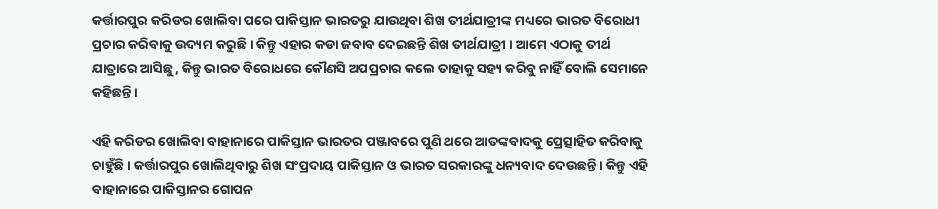କର୍ତ୍ତାରପୁର କରିଡର ଖୋଲିବା ପରେ ପାକିସ୍ତାନ ଭାରତରୁ ଯାଉଥିବା ଶିଖ ତୀର୍ଥଯାତ୍ରୀଙ୍କ ମଧ୍ୟରେ ଭାରତ ବିରୋଧୀ ପ୍ରଚାର କରିବାକୁ ଉଦ୍ୟମ କରୁଛି । କିନ୍ତୁ ଏହାର କଡା ଜବାବ ଦେଇଛନ୍ତି ଶିଖ ତୀର୍ଥଯାତ୍ରୀ । ଆମେ ଏଠାକୁ ତୀର୍ଥ ଯାତ୍ରାରେ ଆସିଛୁ, କିନ୍ତୁ ଭାରତ ବିରୋଧରେ କୌଣସି ଅପପ୍ରଚାର କଲେ ତାହାକୁ ସହ୍ୟ କରିବୁ ନାହିଁ ବୋଲି ସେମାନେ କହିଛନ୍ତି ।

ଏହି କରିଡର ଖୋଲିବା ବାହାନାରେ ପାକିସ୍ତାନ ଭାରତର ପଞ୍ଜାବରେ ପୁଣି ଥରେ ଆତଙ୍କବାଦକୁ ପ୍ରେତ୍ସାହିତ କରିବାକୁ ଚାହୁଁଛି । କର୍ତ୍ତାରପୁର ଖୋଲିଥିବାରୁ ଶିଖ ସଂପ୍ରଦାୟ ପାକିସ୍ତାନ ଓ ଭାରତ ସରକାରଙ୍କୁ ଧନ୍ୟବାଦ ଦେଉଛନ୍ତି । କିନ୍ତୁ ଏହି ବାହାନାରେ ପାକିସ୍ତାନର ଗୋପନ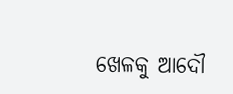ଖେଳକୁ ଆଦୌ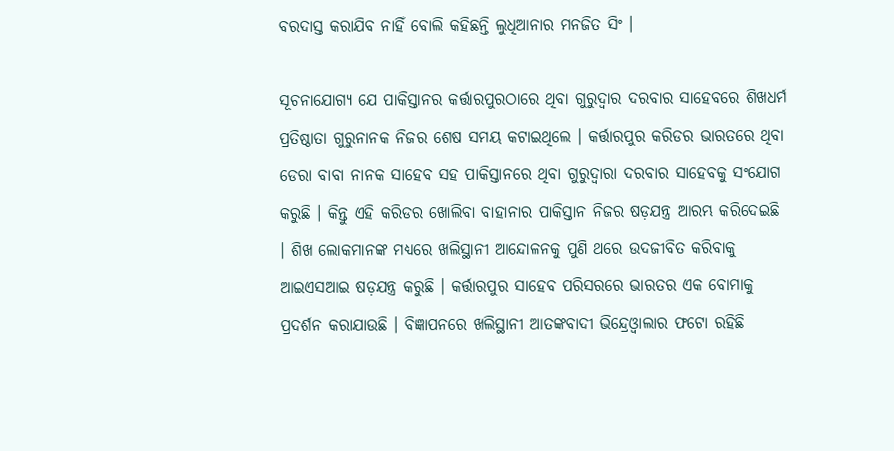ବରଦାସ୍ତ କରାଯିବ ନାହିଁ ବୋଲି କହିଛନ୍ତି ଲୁଧିଆନାର ମନଜିତ ସିଂ ।

ସୂଚନାଯୋଗ୍ୟ ଯେ ପାକିସ୍ତାନର କର୍ତ୍ତାରପୁରଠାରେ ଥିବା ଗୁରୁଦ୍ୱାର ଦରବାର ସାହେବରେ ଶିଖଧର୍ମ ପ୍ରତିଷ୍ଠାତା ଗୁରୁନାନକ ନିଜର ଶେଷ ସମୟ କଟାଇଥିଲେ । କର୍ତ୍ତାରପୁର କରିଡର ଭାରତରେ ଥିବା ଡେରା ବାବା ନାନକ ସାହେବ ସହ ପାକିସ୍ତାନରେ ଥିବା ଗୁରୁଦ୍ୱାରା ଦରବାର ସାହେବକୁ ସଂଯୋଗ କରୁଛି । କିନ୍ତୁ ଏହି କରିଡର ଖୋଲିବା ବାହାନାର ପାକିସ୍ତାନ ନିଜର ଷଡ଼ଯନ୍ତ୍ର ଆରମ୍ଭ କରିଦେଇଛି । ଶିଖ ଲୋକମାନଙ୍କ ମଧ୍ୟରେ ଖଲିସ୍ଥାନୀ ଆନ୍ଦୋଳନକୁ ପୁଣି ଥରେ ଉଦଜୀବିତ କରିବାକୁ ଆଇଏସଆଇ ଷଡ଼ଯନ୍ତ୍ର କରୁଛି । କର୍ତ୍ତାରପୁର ସାହେବ ପରିସରରେ ଭାରତର ଏକ ବୋମାକୁ ପ୍ରଦର୍ଶନ କରାଯାଉଛି । ବିଜ୍ଞାପନରେ ଖଲିସ୍ଥାନୀ ଆତଙ୍କବାଦୀ ଭିନ୍ଦ୍ରେଓ୍ଵାଲାର ଫଟୋ ରହିଛି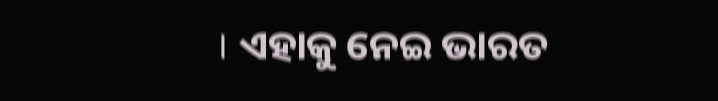। ଏହାକୁ ନେଇ ଭାରତ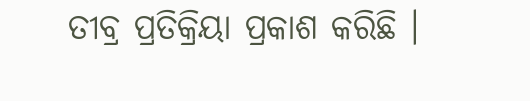ତୀବ୍ର ପ୍ରତିକ୍ରିୟା ପ୍ରକାଶ କରିଛି ।